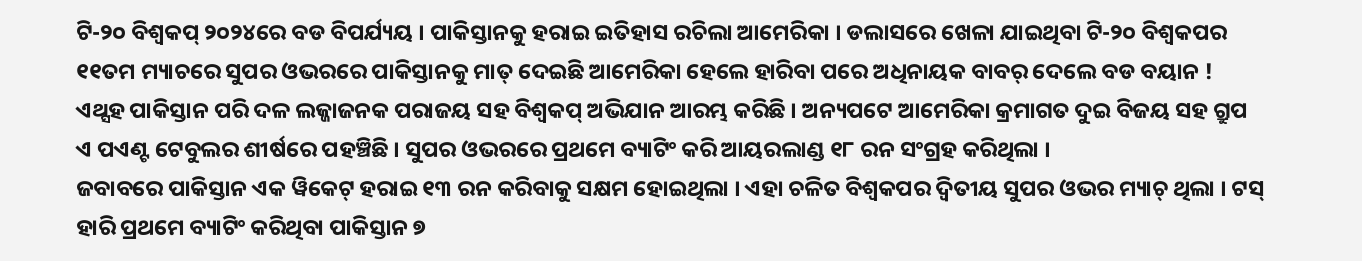ଟି-୨୦ ବିଶ୍ଵକପ୍ ୨୦୨୪ରେ ବଡ ବିପର୍ଯ୍ୟୟ । ପାକିସ୍ତାନକୁ ହରାଇ ଇତିହାସ ରଚିଲା ଆମେରିକା । ଡଲାସରେ ଖେଳା ଯାଇଥିବା ଟି-୨୦ ବିଶ୍ଵକପର ୧୧ତମ ମ୍ୟାଚରେ ସୁପର ଓଭରରେ ପାକିସ୍ତାନକୁ ମାତ୍ ଦେଇଛି ଆମେରିକା ହେଲେ ହାରିବା ପରେ ଅଧିନାୟକ ବାବର୍ ଦେଲେ ବଡ ବୟାନ ! ଏଥ୍ସହ ପାକିସ୍ତାନ ପରି ଦଳ ଲଜ୍ଜାଜନକ ପରାଜୟ ସହ ବିଶ୍ବକପ୍ ଅଭିଯାନ ଆରମ୍ଭ କରିଛି । ଅନ୍ୟପଟେ ଆମେରିକା କ୍ରମାଗତ ଦୁଇ ବିଜୟ ସହ ଗ୍ରୁପ ଏ ପଏଣ୍ଟ ଟେବୁଲର ଶୀର୍ଷରେ ପହଞ୍ଚିଛି । ସୁପର ଓଭରରେ ପ୍ରଥମେ ବ୍ୟାଟିଂ କରି ଆୟରଲାଣ୍ଡ ୧୮ ରନ ସଂଗ୍ରହ କରିଥିଲା ।
ଜବାବରେ ପାକିସ୍ତାନ ଏକ ୱିକେଟ୍ ହରାଇ ୧୩ ରନ କରିବାକୁ ସକ୍ଷମ ହୋଇଥିଲା । ଏହା ଚଳିତ ବିଶ୍ୱକପର ଦ୍ୱିତୀୟ ସୁପର ଓଭର ମ୍ୟାଚ୍ ଥିଲା । ଟସ୍ ହାରି ପ୍ରଥମେ ବ୍ୟାଟିଂ କରିଥିବା ପାକିସ୍ତାନ ୭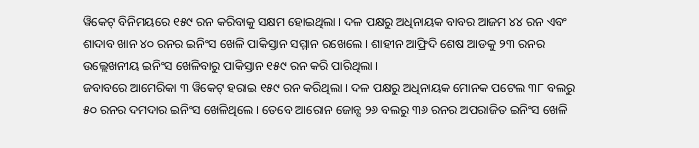ୱିକେଟ୍ ବିନିମୟରେ ୧୫୯ ରନ କରିବାକୁ ସକ୍ଷମ ହୋଇଥିଲା । ଦଳ ପକ୍ଷରୁ ଅଧିନାୟକ ବାବର ଆଜମ ୪୪ ରନ ଏବଂ ଶାଦାବ ଖାନ ୪୦ ରନର ଇନିଂସ ଖେଳି ପାକିସ୍ତାନ ସମ୍ମାନ ରଖେଲେ । ଶାହୀନ ଆଫ୍ରିଦି ଶେଷ ଆଡକୁ ୨୩ ରନର ଉଲ୍ଲେଖନୀୟ ଇନିଂସ ଖେଳିବାରୁ ପାକିସ୍ତାନ ୧୫୯ ରନ କରି ପାରିଥିଲା ।
ଜବାବରେ ଆମେରିକା ୩ ୱିକେଟ୍ ହରାଇ ୧୫୯ ରନ କରିଥିଲା । ଦଳ ପକ୍ଷରୁ ଅଧିନାୟକ ମୋନକ ପଟେଲ ୩୮ ବଲରୁ ୫୦ ରନର ଦମଦାର ଇନିଂସ ଖେଳିଥିଲେ । ତେବେ ଆରୋନ ଜୋନ୍ସ ୨୬ ବଲରୁ ୩୬ ରନର ଅପରାଜିତ ଇନିଂସ ଖେଳି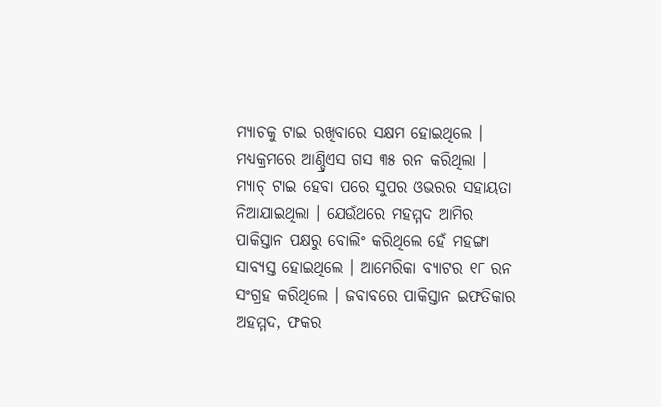ମ୍ୟାଚକୁ ଟାଇ ରଖିବାରେ ସକ୍ଷମ ହୋଇଥିଲେ । ମଧ୍ୟକ୍ରମରେ ଆଣ୍ଡ୍ରିଏସ ଗସ ୩୫ ରନ କରିଥିଲା ।
ମ୍ୟାଚ୍ ଟାଇ ହେବା ପରେ ସୁପର ଓଭରର ସହାୟତା ନିଆଯାଇଥିଲା । ଯେଉଁଥରେ ମହମ୍ମଦ ଆମିର ପାକିସ୍ତାନ ପକ୍ଷରୁ ବୋଲିଂ କରିଥିଲେ ହେଁ ମହଙ୍ଗା ସାବ୍ୟସ୍ତ ହୋଇଥିଲେ । ଆମେରିକା ବ୍ୟାଟର ୧୮ ରନ ସଂଗ୍ରହ କରିଥିଲେ । ଜବାବରେ ପାକିସ୍ତାନ ଇଫତିକାର ଅହମ୍ମଦ, ଫକର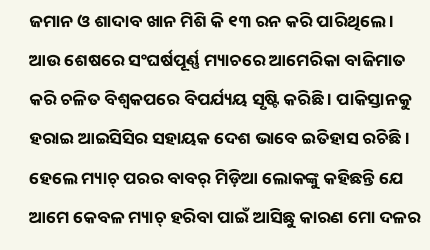ଜମାନ ଓ ଶାଦାବ ଖାନ ମିଶି କି ୧୩ ରନ କରି ପାରିଥିଲେ ।
ଆଉ ଶେଷରେ ସଂଘର୍ଷପୂର୍ଣ୍ଣ ମ୍ୟାଚରେ ଆମେରିକା ବାଜିମାତ କରି ଚଳିତ ବିଶ୍ଵକପରେ ବିପର୍ଯ୍ୟୟ ସୃଷ୍ଟି କରିଛି । ପାକିସ୍ତାନକୁ ହରାଇ ଆଇସିସିର ସହାୟକ ଦେଶ ଭାବେ ଇତିହାସ ରଚିଛି । ହେଲେ ମ୍ୟାଚ୍ ପରର ବାବର୍ ମିଡ଼ିଆ ଲୋକଙ୍କୁ କହିଛନ୍ତି ଯେ ଆମେ କେବଳ ମ୍ୟାଚ୍ ହରିବା ପାଇଁ ଆସିଛୁ କାରଣ ମୋ ଦଳର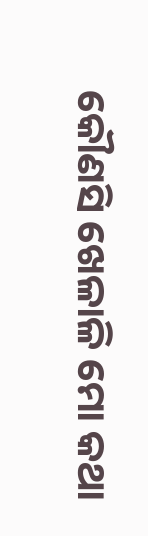କୌଣସି ଖେଳାଳି ମୋ କଥା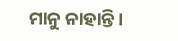ମାନୁ ନାହାନ୍ତି ।